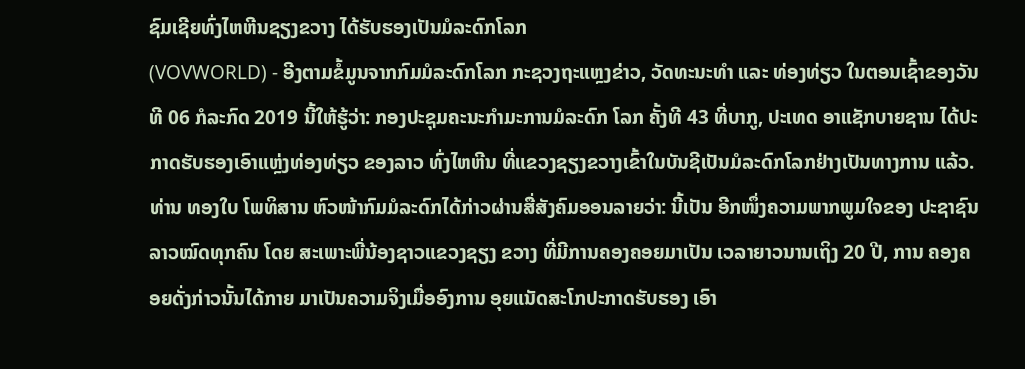ຊົມເຊີຍທົ່ງໄຫຫີນຊຽງຂວາງ ໄດ້ຮັບຮອງເປັນມໍລະດົກໂລກ
(VOVWORLD) - ອີງຕາມຂໍ້ມູນຈາກກົມມໍລະດົກໂລກ ກະຊວງຖະແຫຼງຂ່າວ, ວັດທະນະທຳ ແລະ ທ່ອງທ່ຽວ ໃນຕອນເຊົ້າຂອງວັນທີ 06 ກໍລະກົດ 2019 ນີ້ໃຫ້ຮູ້ວ່າ: ກອງປະຊຸມຄະນະກໍາມະການມໍລະດົກ ໂລກ ຄັ້ງທີ 43 ທີ່ບາກູ, ປະເທດ ອາແຊັກບາຍຊານ ໄດ້ປະກາດຮັບຮອງເອົາແຫຼ່ງທ່ອງທ່ຽວ ຂອງລາວ ທົ່ງໄຫຫີນ ທີ່ແຂວງຊຽງຂວາງເຂົ້າໃນບັນຊີເປັນມໍລະດົກໂລກຢ່າງເປັນທາງການ ແລ້ວ.
ທ່ານ ທອງໃບ ໂພທິສານ ຫົວໜ້າກົມມໍລະດົກໄດ້ກ່າວຜ່ານສື່ສັງຄົມອອນລາຍວ່າ: ນີ້ເປັນ ອີກໜຶ່ງຄວາມພາກພູມໃຈຂອງ ປະຊາຊົນລາວໝົດທຸກຄົນ ໂດຍ ສະເພາະພີ່ນ້ອງຊາວແຂວງຊຽງ ຂວາງ ທີ່ມີການຄອງຄອຍມາເປັນ ເວລາຍາວນານເຖິງ 20 ປີ, ການ ຄອງຄອຍດັ່ງກ່າວນັ້ນໄດ້ກາຍ ມາເປັນຄວາມຈິງເມື່ອອົງການ ອຸຍແນັດສະໂກປະກາດຮັບຮອງ ເອົາ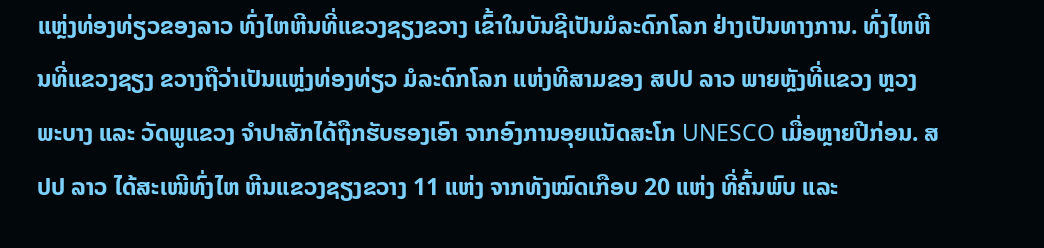ແຫຼ່ງທ່ອງທ່ຽວຂອງລາວ ທົ່ງໄຫຫີນທີ່ແຂວງຊຽງຂວາງ ເຂົ້າໃນບັນຊີເປັນມໍລະດົກໂລກ ຢ່າງເປັນທາງການ. ທົ່ງໄຫຫີນທີ່ແຂວງຊຽງ ຂວາງຖືວ່າເປັນແຫຼ່ງທ່ອງທ່ຽວ ມໍລະດົກໂລກ ແຫ່ງທີສາມຂອງ ສປປ ລາວ ພາຍຫຼັງທີ່ແຂວງ ຫຼວງພະບາງ ແລະ ວັດພູແຂວງ ຈຳປາສັກໄດ້ຖືກຮັບຮອງເອົາ ຈາກອົງການອຸຍແນັດສະໂກ UNESCO ເມື່ອຫຼາຍປີກ່ອນ. ສປປ ລາວ ໄດ້ສະເໜີທົ່ງໄຫ ຫີນແຂວງຊຽງຂວາງ 11 ແຫ່ງ ຈາກທັງໝົດເກືອບ 20 ແຫ່ງ ທີ່ຄົ້ນພົບ ແລະ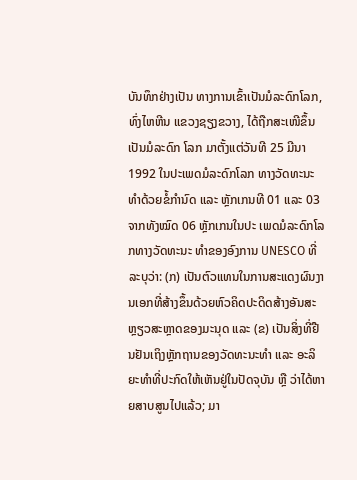ບັນທຶກຢ່າງເປັນ ທາງການເຂົ້າເປັນມໍລະດົກໂລກ, ທົ່ງໄຫຫີນ ແຂວງຊຽງຂວາງ, ໄດ້ຖືກສະເໜີຂຶ້ນເປັນມໍລະດົກ ໂລກ ມາຕັ້ງແຕ່ວັນທີ 25 ມີນາ 1992 ໃນປະເພດມໍລະດົກໂລກ ທາງວັດທະນະທໍາດ້ວຍຂໍ້ກຳນົດ ແລະ ຫຼັກເກນທີ 01 ແລະ 03 ຈາກທັງໝົດ 06 ຫຼັກເກນໃນປະ ເພດມໍລະດົກໂລກທາງວັດທະນະ ທຳຂອງອົງການ UNESCO ທີ່ ລະບຸວ່າ: (ກ) ເປັນຕົວແທນໃນການສະແດງຜົນງານເອກທີ່ສ້າງຂຶ້ນດ້ວຍຫົວຄິດປະດິດສ້າງອັນສະຫຼຽວສະຫຼາດຂອງມະນຸດ ແລະ (ຂ) ເປັນສິ່ງທີ່ຢືນຢັນເຖິງຫຼັກຖານຂອງວັດທະນະທຳ ແລະ ອະລິຍະທຳທີ່ປະກົດໃຫ້ເຫັນຢູ່ໃນປັດຈຸບັນ ຫຼື ວ່າໄດ້ຫາຍສາບສູນໄປແລ້ວ; ມາ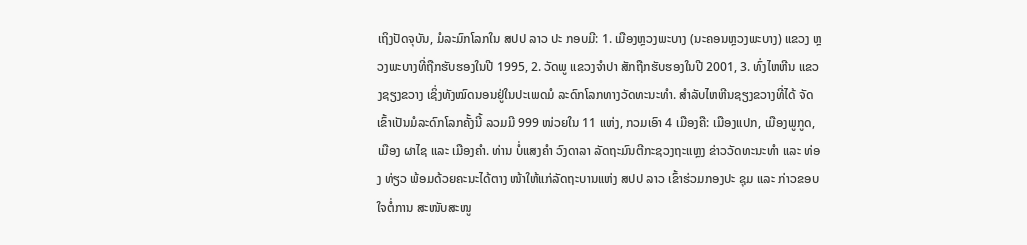ເຖິງປັດຈຸບັນ, ມໍລະມົກໂລກໃນ ສປປ ລາວ ປະ ກອບມີ: 1. ເມືອງຫຼວງພະບາງ (ນະຄອນຫຼວງພະບາງ) ແຂວງ ຫຼວງພະບາງທີ່ຖືກຮັບຮອງໃນປີ 1995, 2. ວັດພູ ແຂວງຈຳປາ ສັກຖືກຮັບຮອງໃນປີ 2001, 3. ທົ່ງໄຫຫີນ ແຂວງຊຽງຂວາງ ເຊິ່ງທັງໝົດນອນຢູ່ໃນປະເພດມໍ ລະດົກໂລກທາງວັດທະນະທຳ. ສຳລັບໄຫຫີນຊຽງຂວາງທີ່ໄດ້ ຈັດເຂົ້າເປັນມໍລະດົກໂລກຄັ້ງນີ້ ລວມມີ 999 ໜ່ວຍໃນ 11 ແຫ່ງ, ກວມເອົາ 4 ເມືອງຄື: ເມືອງແປກ, ເມືອງພູກູດ, ເມືອງ ຜາໄຊ ແລະ ເມືອງຄໍາ. ທ່ານ ບໍ່ແສງຄໍາ ວົງດາລາ ລັດຖະມົນຕີກະຊວງຖະແຫຼງ ຂ່າວວັດທະນະທໍາ ແລະ ທ່ອງ ທ່ຽວ ພ້ອມດ້ວຍຄະນະໄດ້ຕາງ ໜ້າໃຫ້ແກ່ລັດຖະບານແຫ່ງ ສປປ ລາວ ເຂົ້າຮ່ວມກອງປະ ຊຸມ ແລະ ກ່າວຂອບໃຈຕໍ່ການ ສະໜັບສະໜູ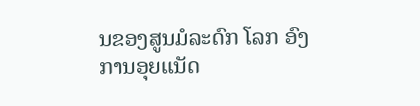ນຂອງສູນມໍລະດົກ ໂລກ ອົງການອຸຍແນັດ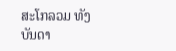ສະໂກລວມ ທັງບັນດາ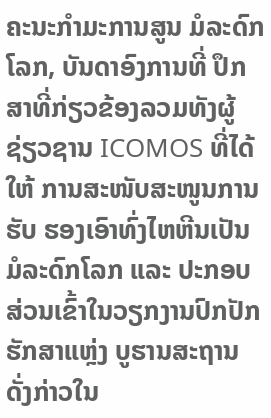ຄະນະກໍາມະການສູນ ມໍລະດົກໂລກ, ບັນດາອົງການທີ່ ປຶກສາທີ່ກ່ຽວຂ້ອງລວມທັງຜູ້ ຊ່ຽວຊານ ICOMOS ທີ່ໄດ້ໃຫ້ ການສະໜັບສະໜູນການຮັບ ຮອງເອົາທົ່ງໄຫຫີນເປັນມໍລະດົກໂລກ ແລະ ປະກອບສ່ວນເຂົ້າໃນວຽກງານປົກປັກຮັກສາແຫຼ່ງ ບູຮານສະຖານດັ່ງກ່າວໃນ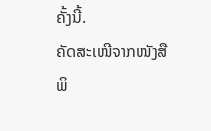ຄັ້ງນີ້.
ຄັດສະເໜີຈາກໜັງສືພິ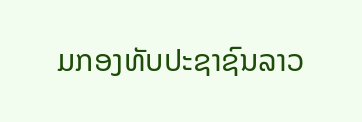ມກອງທັບປະຊາຊົນລາວ